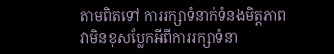តាមពិតទៅ ការរក្សាទំនាក់ទំនងមិត្តភាព វាមិនខុសប្លែកអីពីការរក្សាទំនា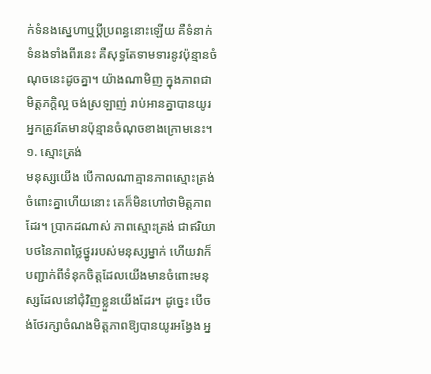ក់ទំនងស្នេហាឬប្ដីប្រពន្ធនោះឡើយ គឺទំនាក់ទំនងទាំងពីរនេះ គឺសុទ្ធតែទាមទារនូវប៉ុន្មានចំណុចនេះដូចគ្នា។ យ៉ាងណាមិញ ក្នុងភាពជាមិត្តភក្តិល្អ ចង់ស្រឡាញ់ រាប់អានគ្នាបានយូរ អ្នកត្រូវតែមានប៉ុន្មានចំណុចខាងក្រោមនេះ។
១. ស្មោះត្រង់
មនុស្សយើង បើកាលណាគ្មានភាពស្មោះត្រង់ចំពោះគ្នាហើយនោះ គេក៏មិនហៅថាមិត្តភាពដែរ។ ប្រាកដណាស់ ភាពស្មោះត្រង់ ជាឥរិយាបថនៃភាពថ្លៃថ្នូររបស់មនុស្សម្នាក់ ហើយវាក៏បញ្ជាក់ពីទំនុកចិត្តដែលយើងមានចំពោះមនុស្សដែលនៅជុំវិញខ្លួនយើងដែរ។ ដូច្នេះ បើចង់ថែរក្សាចំណងមិត្តភាពឱ្យបានយូរអង្វែង អ្ន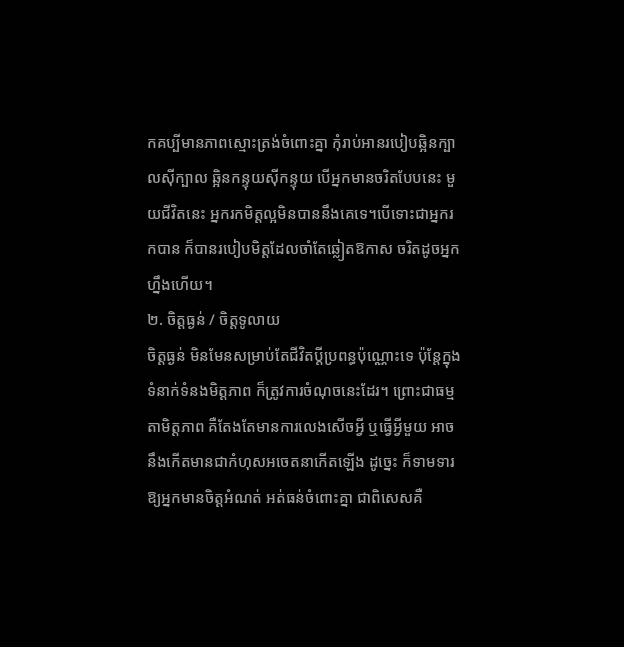កគប្បីមានភាពស្មោះត្រង់ចំពោះគ្នា កុំរាប់អានរបៀបឆ្អិនក្បាលស៊ីក្បាល ឆ្អិនកន្ទុយស៊ីកន្ទុយ បើអ្នកមានចរិតបែបនេះ មួយជីវិតនេះ អ្នករកមិត្តល្អមិនបាននឹងគេទេ។បើទោះជាអ្នករកបាន ក៏បានរបៀបមិត្តដែលចាំតែឆ្លៀតឱកាស ចរិតដូចអ្នកហ្នឹងហើយ។
២. ចិត្តធ្ងន់ / ចិត្តទូលាយ
ចិត្តធ្ងន់ មិនមែនសម្រាប់តែជីវិតប្ដីប្រពន្ធប៉ុណ្ណោះទេ ប៉ុន្តែក្នុងទំនាក់ទំនងមិត្តភាព ក៏ត្រូវការចំណុចនេះដែរ។ ព្រោះជាធម្មតាមិត្តភាព គឺតែងតែមានការលេងសើចអ្វី ឬធ្វើអ្វីមួយ អាចនឹងកើតមានជាកំហុសអចេតនាកើតឡើង ដូច្នេះ ក៏ទាមទារឱ្យអ្នកមានចិត្តអំណត់ អត់ធន់ចំពោះគ្នា ជាពិសេសគឺ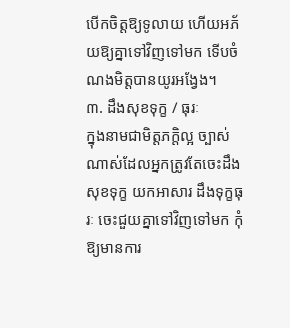បើកចិត្តឱ្យទូលាយ ហើយអភ័យឱ្យគ្នាទៅវិញទៅមក ទើបចំណងមិត្តបានយូរអង្វែង។
៣. ដឹងសុខទុក្ខ / ធុរៈ
ក្នុងនាមជាមិត្តភក្តិល្អ ច្បាស់ណាស់ដែលអ្នកត្រូវតែចេះដឹងសុខទុក្ខ យកអាសារ ដឹងទុក្ខធុរៈ ចេះជួយគ្នាទៅវិញទៅមក កុំឱ្យមានការ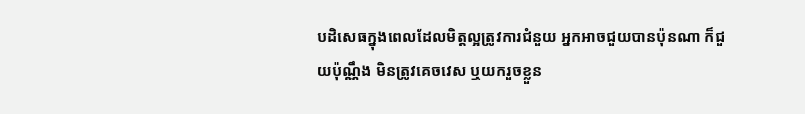បដិសេធក្នុងពេលដែលមិត្តល្អត្រូវការជំនួយ អ្នកអាចជួយបានប៉ុនណា ក៏ជួយប៉ុណ្ណឹង មិនត្រូវគេចវេស ឬយករួចខ្លួន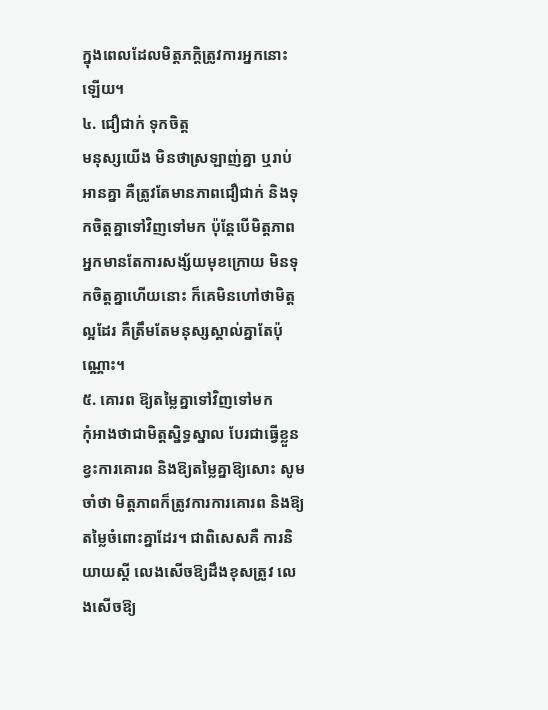ក្នុងពេលដែលមិត្តភក្តិត្រូវការអ្នកនោះឡើយ។
៤. ជឿជាក់ ទុកចិត្ត
មនុស្សយើង មិនថាស្រឡាញ់គ្នា ឬរាប់អានគ្នា គឺត្រូវតែមានភាពជឿជាក់ និងទុកចិត្តគ្នាទៅវិញទៅមក ប៉ុន្តែបើមិត្តភាពអ្នកមានតែការសង្ស័យមុខក្រោយ មិនទុកចិត្តគ្នាហើយនោះ ក៏គេមិនហៅថាមិត្តល្អដែរ គឺត្រឹមតែមនុស្សស្គាល់គ្នាតែប៉ុណ្ណោះ។
៥. គោរព ឱ្យតម្លៃគ្នាទៅវិញទៅមក
កុំអាងថាជាមិត្តស្និទ្ធស្នាល បែរជាធ្វើខ្លួនខ្វះការគោរព និងឱ្យតម្លៃគ្នាឱ្យសោះ សូមចាំថា មិត្តភាពក៏ត្រូវការការគោរព និងឱ្យតម្លៃចំពោះគ្នាដែរ។ ជាពិសេសគឺ ការនិយាយស្ដី លេងសើចឱ្យដឹងខុសត្រូវ លេងសើចឱ្យ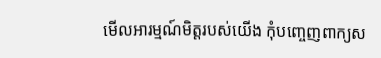មើលអារម្មណ៍មិត្តរបស់យើង កុំបញ្ចេញពាក្យស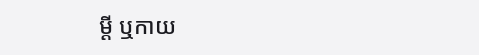ម្ដី ឬកាយ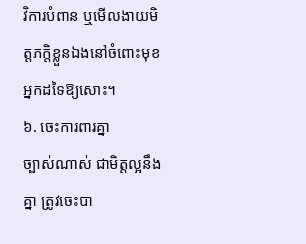វិការបំពាន ឬមើលងាយមិត្តភក្តិខ្លួនឯងនៅចំពោះមុខអ្នកដទៃឱ្យសោះ។
៦. ចេះការពារគ្នា
ច្បាស់ណាស់ ជាមិត្តល្អនឹងគ្នា ត្រូវចេះបា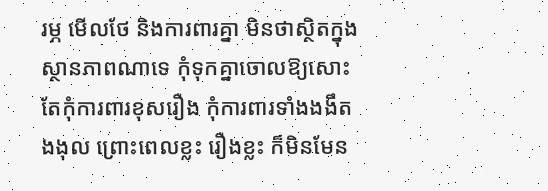រម្ភ មើលថែ និងការពារគ្នា មិនថាស្ថិតក្នុងស្ថានភាពណាទេ កុំទុកគ្នាចោលឱ្យសោះ តែកុំការពារខុសរឿង កុំការពារទាំងងងឹតងងុល ព្រោះពេលខ្លះ រឿងខ្លះ ក៏មិនមែន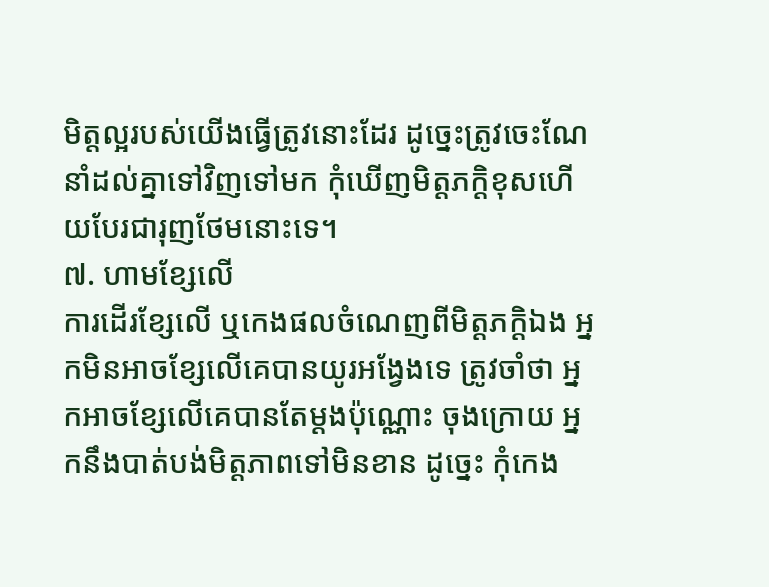មិត្តល្អរបស់យើងធ្វើត្រូវនោះដែរ ដូច្នេះត្រូវចេះណែនាំដល់គ្នាទៅវិញទៅមក កុំឃើញមិត្តភក្តិខុសហើយបែរជារុញថែមនោះទេ។
៧. ហាមខ្សែលើ
ការដើរខ្សែលើ ឬកេងផលចំណេញពីមិត្តភក្តិឯង អ្នកមិនអាចខ្សែលើគេបានយូរអង្វែងទេ ត្រូវចាំថា អ្នកអាចខ្សែលើគេបានតែម្ដងប៉ុណ្ណោះ ចុងក្រោយ អ្នកនឹងបាត់បង់មិត្តភាពទៅមិនខាន ដូច្នេះ កុំកេង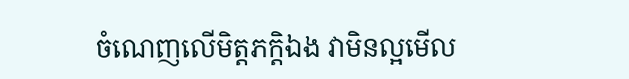ចំណេញលើមិត្តភក្តិឯង វាមិនល្អមើល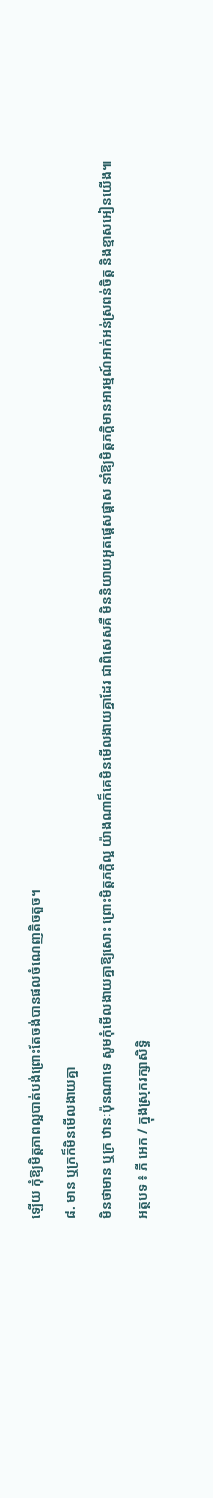ឡើយ កុំឱ្យមិត្តភាពល្អបាត់បង់ព្រោះតែចង់បានផលចំណេញតិចតួច។
៨. មាន ឬក្រក៏មិនមើលងាយគ្នា
មិនថាមាន ឬក្រ ឋានៈប៉ុនណាទេ សូមកុំមើលងាយគ្នាឱ្យសោះ ព្រោះមិត្តភក្តិល្អ យ៉ាងណាក៏គេមិនមើលងាយគ្នាដែរ ជាពិសេសគឺ មិននិយាយអួតផ្ដេសផ្ដាស នាំឱ្យមិត្តភក្តិមានអារម្មណ៍អាក់អន់ស្រពន់ចិត្ត និងខ្មាសអៀនយើង៕
អត្ថបទ ៖ ភី អេក / ក្នុងស្រុករក្សាសិទ្ធិ